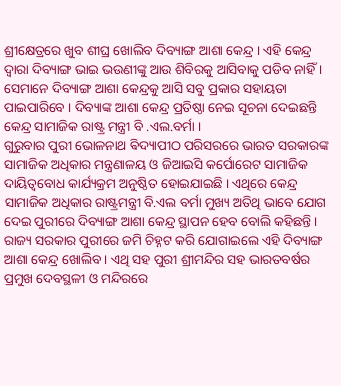ଶ୍ରୀକ୍ଷେତ୍ରରେ ଖୁବ ଶୀଘ୍ର ଖୋଲିବ ଦିବ୍ୟାଙ୍ଗ ଆଶା କେନ୍ଦ୍ର । ଏହି କେନ୍ଦ୍ର ଦ୍ୱାରା ଦିବ୍ୟାଙ୍ଗ ଭାଇ ଭଉଣୀଙ୍କୁ ଆଉ ଶିବିରକୁ ଆସିବାକୁ ପଡିବ ନାହିଁ । ସେମାନେ ଦିବ୍ୟାଙ୍ଗ ଆଶା କେନ୍ଦ୍ରକୁ ଆସି ସବୁ ପ୍ରକାର ସହାୟତା ପାଇପାରିବେ । ଦିବ୍ୟାଙ୍କ ଆଶା କେନ୍ଦ୍ର ପ୍ରତିଷ୍ଠା ନେଇ ସୂଚନା ଦେଇଛନ୍ତି କେନ୍ଦ୍ର ସାମାଜିକ ରାଷ୍ଟ୍ର ମନ୍ତ୍ରୀ ବି .ଏଲ.ବର୍ମା ।
ଗୁରୁବାର ପୁରୀ ଭୋଳନାଥ ଵିଦ୍ୟାପୀଠ ପରିସରରେ ଭାରତ ସରକାରଙ୍କ ସାମାଜିକ ଅଧିକାର ମନ୍ତ୍ରଣାଳୟ ଓ ଜିଆଇସି କର୍ପୋରେଟ ସାମାଜିକ ଦାୟିତ୍ଵବୋଧ କାର୍ଯ୍ୟକ୍ରମ ଅନୁଷ୍ଠିତ ହୋଇଯାଇଛି । ଏଥିରେ କେନ୍ଦ୍ର ସାମାଜିକ ଅଧିକାର ରାଷ୍ଟ୍ରମନ୍ତ୍ରୀ ବି.ଏଲ ବର୍ମା ମୁଖ୍ୟ ଅତିଥି ଭାବେ ଯୋଗ ଦେଇ ପୁରୀରେ ଦିବ୍ୟାଙ୍ଗ ଆଶା କେନ୍ଦ୍ର ସ୍ଥାପନ ହେବ ବୋଲି କହିଛନ୍ତି । ରାଜ୍ୟ ସରକାର ପୁରୀରେ ଜମି ଚିହ୍ନଟ କରି ଯୋଗାଇଲେ ଏହି ଦିବ୍ୟାଙ୍ଗ ଆଶା କେନ୍ଦ୍ର ଖୋଲିବ । ଏଥି ସହ ପୁରୀ ଶ୍ରୀମନ୍ଦିର ସହ ଭାରତବର୍ଷର ପ୍ରମୁଖ ଦେବସ୍ଥଳୀ ଓ ମନ୍ଦିରରେ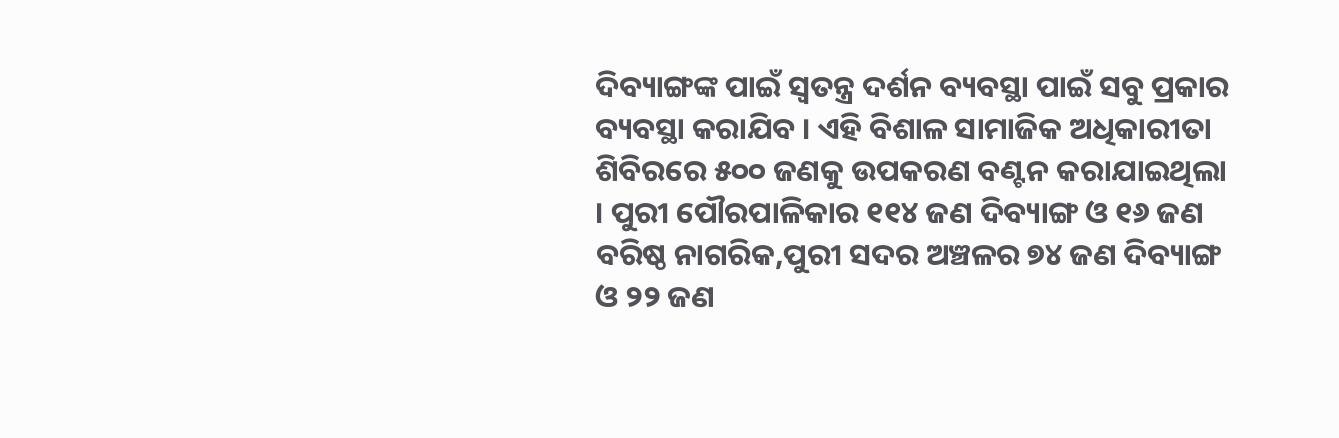ଦିବ୍ୟାଙ୍ଗଙ୍କ ପାଇଁ ସ୍ୱତନ୍ତ୍ର ଦର୍ଶନ ବ୍ୟବସ୍ଥା ପାଇଁ ସବୁ ପ୍ରକାର ବ୍ୟବସ୍ଥା କରାଯିବ । ଏହି ବିଶାଳ ସାମାଜିକ ଅଧିକାରୀତା ଶିବିରରେ ୫୦୦ ଜଣକୁ ଉପକରଣ ବଣ୍ଟନ କରାଯାଇଥିଲା । ପୁରୀ ପୌରପାଳିକାର ୧୧୪ ଜଣ ଦିବ୍ୟାଙ୍ଗ ଓ ୧୬ ଜଣ ବରିଷ୍ଠ ନାଗରିକ,ପୁରୀ ସଦର ଅଞ୍ଚଳର ୭୪ ଜଣ ଦିବ୍ୟାଙ୍ଗ ଓ ୨୨ ଜଣ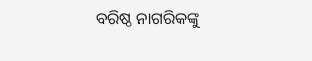ବରିଷ୍ଠ ନାଗରିକଙ୍କୁ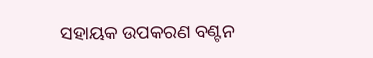ସହାୟକ ଉପକରଣ ବଣ୍ଟନ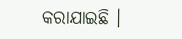କରାଯାଇଛି ।